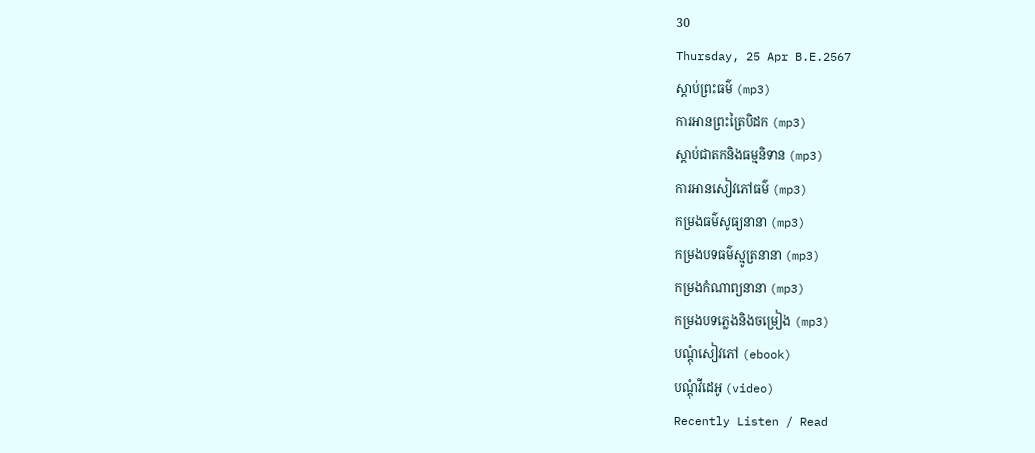30
Thursday, 25 Apr B.E.2567
ស្តាប់ព្រះធម៌ (mp3)
ការអានព្រះត្រៃបិដក (mp3)
ស្តាប់ជាតកនិងធម្មនិទាន (mp3)
ការអានសៀវភៅធម៌ (mp3)
កម្រងធម៌សូធ្យនានា (mp3)
កម្រងបទធម៌ស្មូត្រនានា (mp3)
កម្រងកំណាព្យនានា (mp3)
កម្រងបទភ្លេងនិងចម្រៀង (mp3)
បណ្តុំសៀវភៅ (ebook)
បណ្តុំវីដេអូ (video)
Recently Listen / Read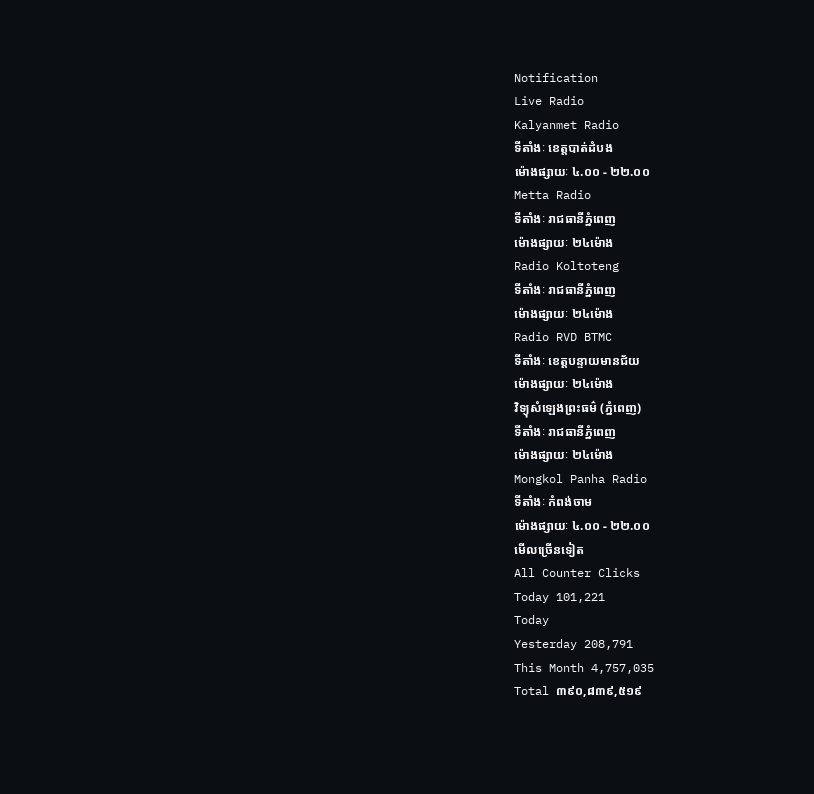Notification
Live Radio
Kalyanmet Radio
ទីតាំងៈ ខេត្តបាត់ដំបង
ម៉ោងផ្សាយៈ ៤.០០ - ២២.០០
Metta Radio
ទីតាំងៈ រាជធានីភ្នំពេញ
ម៉ោងផ្សាយៈ ២៤ម៉ោង
Radio Koltoteng
ទីតាំងៈ រាជធានីភ្នំពេញ
ម៉ោងផ្សាយៈ ២៤ម៉ោង
Radio RVD BTMC
ទីតាំងៈ ខេត្តបន្ទាយមានជ័យ
ម៉ោងផ្សាយៈ ២៤ម៉ោង
វិទ្យុសំឡេងព្រះធម៌ (ភ្នំពេញ)
ទីតាំងៈ រាជធានីភ្នំពេញ
ម៉ោងផ្សាយៈ ២៤ម៉ោង
Mongkol Panha Radio
ទីតាំងៈ កំពង់ចាម
ម៉ោងផ្សាយៈ ៤.០០ - ២២.០០
មើលច្រើនទៀត
All Counter Clicks
Today 101,221
Today
Yesterday 208,791
This Month 4,757,035
Total ៣៩០,៨៣៩,៥១៩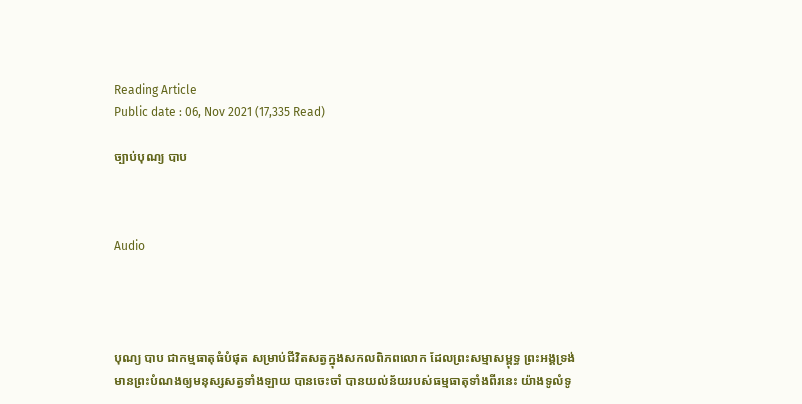Reading Article
Public date : 06, Nov 2021 (17,335 Read)

ច្បាប់បុណ្យ បាប



Audio




បុណ្យ បាប ជាកម្មធាតុធំបំផុត សម្រាប់ជីវិតសត្វក្នុងសកលពិភពលោក ដែលព្រះសម្មាសម្ពុទ្ធ ព្រះអង្គទ្រង់មានព្រះបំណងឲ្យមនុស្សសត្វទាំងឡាយ បានចេះចាំ បានយល់ន័យរបស់ធម្មធាតុទាំងពីរនេះ យ៉ាងទូលំទូ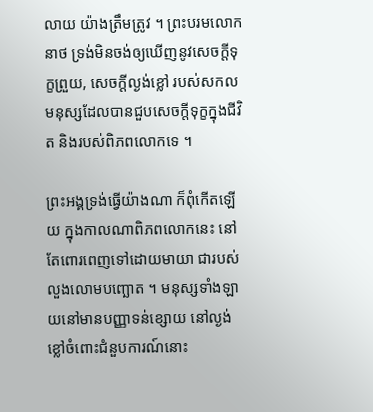លាយ យ៉ាងត្រឹមត្រូវ ។ ព្រះបរមលោកនាថ ទ្រង់មិនចង់ឲ្យឃើញនូវសេចក្តីទុក្ខព្រួយ, សេចក្តីល្ងង់ខ្លៅ របស់សកលមនុស្សដែលបានជួបសេចក្តីទុក្ខក្នុងជីវិត និងរបស់ពិភពលោកទេ ។

ព្រះអង្គទ្រង់ធ្វើយ៉ាងណា ក៏ពុំកើតឡើយ ក្នុងកាលណាពិភពលោកនេះ នៅតែពោរពេញទៅដោយមាយា ជារបស់លួងលោមបញ្ឆោត ។ មនុស្សទាំងឡាយនៅមានបញ្ញាទន់ខ្សោយ នៅល្ងង់ខ្លៅចំពោះជំនួបការណ៍នោះ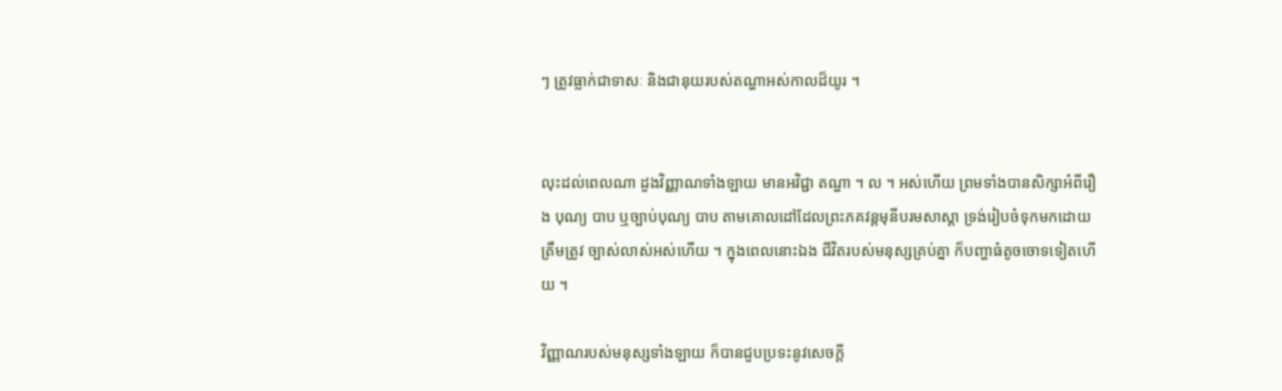ៗ ត្រូវធ្លាក់ជាទាសៈ និងជានុយរបស់តណ្ហាអស់កាលដ៏យូរ ។


លុះដល់ពេលណា ដួងវិញ្ញាណទាំងឡាយ មានអវិជ្ជា តណ្ហា ។ ល ។ អស់ហើយ ព្រមទាំងបានសិក្សាអំពីរឿង បុណ្យ បាប ឬច្បាប់បុណ្យ បាប តាមគោលដៅដែលព្រះភគវន្តមុនីបរមសាស្តា ទ្រង់រៀបចំទុកមកដោយត្រឹមត្រូវ ច្បាស់លាស់អស់ហើយ ។ ក្នុងពេលនោះឯង ជីវិតរបស់មនុស្សគ្រប់គ្នា ក៏បញ្ហាធំតូចចោទទៀតហើយ ។

វិញ្ញាណរបស់មនុស្សទាំងឡាយ ក៏បានជួបប្រទះនូវសេចក្តី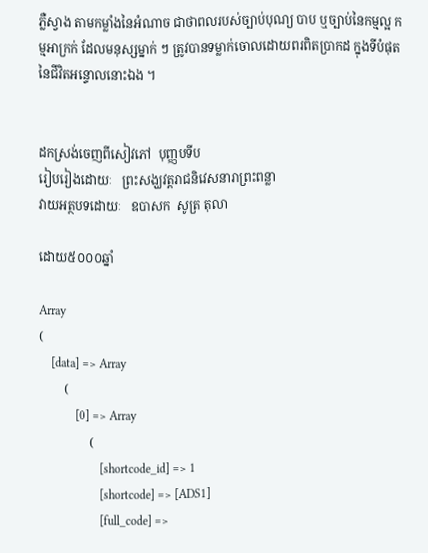ភ្លឺស្វាង តាមកម្លាំងនៃអំណាច ជាថាពលរបស់ច្បាប់បុណ្យ បាប ឬច្បាប់នៃកម្មល្អ កម្មអាក្រក់ ដែលមនុស្សម្នាក់ ៗ ត្រូវបានទម្លាក់ចោលដោយពរពិតប្រាកដ ក្នុងទីបំផុតនៃជីវិតអន្ទោលនោះឯង ។


ដកស្រង់ចេញពីសៀវភៅ  បុញ្ញបទីប
រៀបរៀងដោយៈ   ព្រះសង្ឃវត្តរាជនិវេសនារាព្រះពន្លា
វាយអត្ថបទដោយៈ   ឧបាសក  សូត្រ តុលា

ដោយ៥០០០ឆ្នាំ

Array
(
    [data] => Array
        (
            [0] => Array
                (
                    [shortcode_id] => 1
                    [shortcode] => [ADS1]
                    [full_code] =>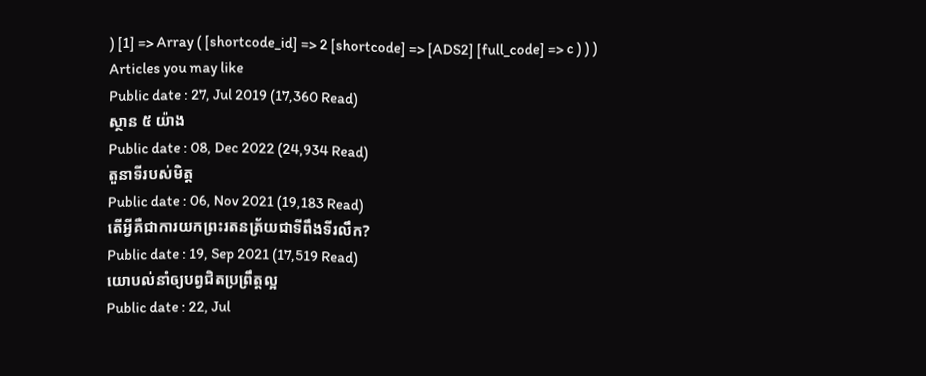) [1] => Array ( [shortcode_id] => 2 [shortcode] => [ADS2] [full_code] => c ) ) )
Articles you may like
Public date : 27, Jul 2019 (17,360 Read)
ស្ថាន ៥ យ៉ាង
Public date : 08, Dec 2022 (24,934 Read)
តួនាទីរបស់មិត្ត
Public date : 06, Nov 2021 (19,183 Read)
តើអ្វីគឺជាការយកព្រះរតនត្រ័យជាទីពឹងទីរលឹក?
Public date : 19, Sep 2021 (17,519 Read)
យោបល់នាំឲ្យបព្វជិតប្រព្រឹត្តល្អ
Public date : 22, Jul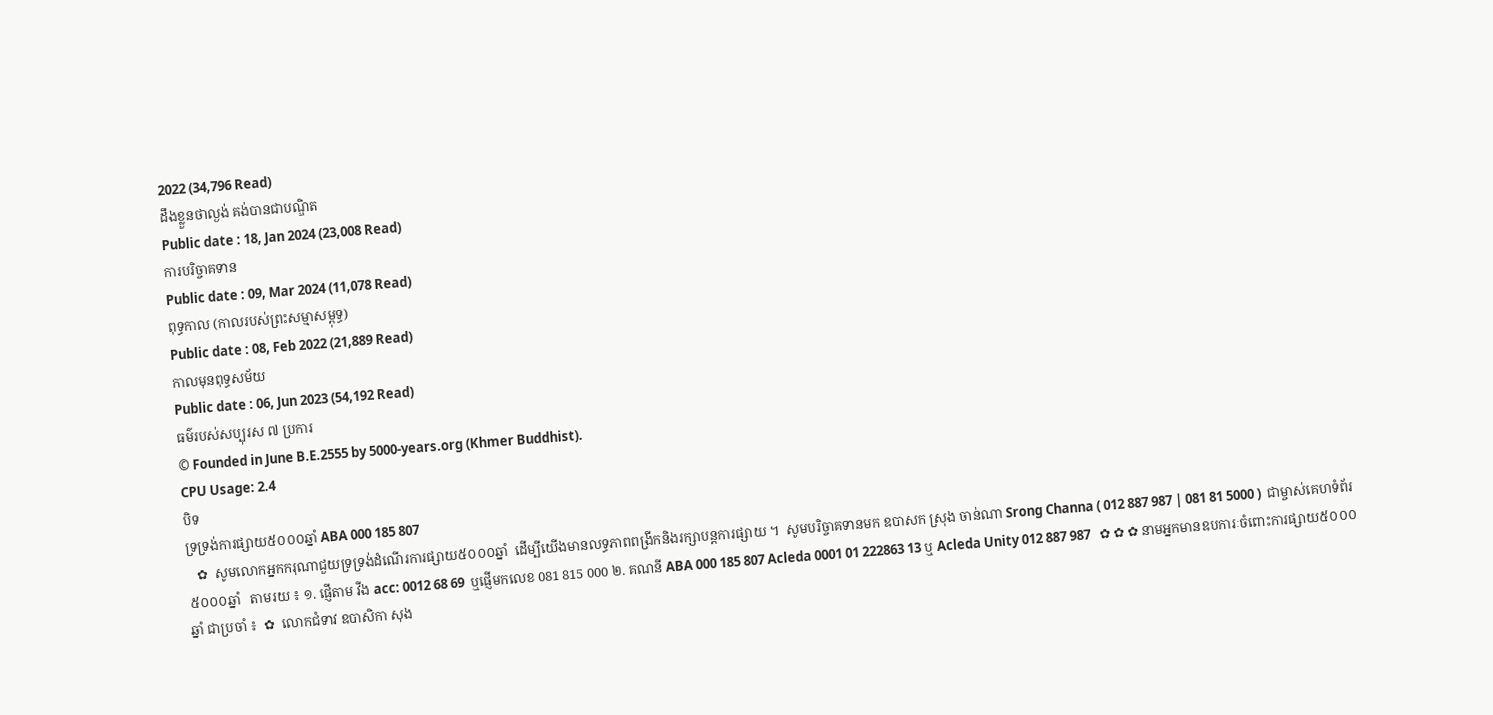2022 (34,796 Read)
ដឹងខ្លួនថាល្ងង់ គង់បានជាបណ្ឌិត
Public date : 18, Jan 2024 (23,008 Read)
ការបរិច្ចាគទាន
Public date : 09, Mar 2024 (11,078 Read)
ពុទ្ធកាល (កាលរបស់ព្រះសម្មាសម្ពុទ្ធ)
Public date : 08, Feb 2022 (21,889 Read)
កាលមុនពុទ្ធសម័យ
Public date : 06, Jun 2023 (54,192 Read)
ធម៌របស់សប្បុរស ៧ ប្រការ
© Founded in June B.E.2555 by 5000-years.org (Khmer Buddhist).
CPU Usage: 2.4
បិទ
ទ្រទ្រង់ការផ្សាយ៥០០០ឆ្នាំ ABA 000 185 807
   ✿  សូមលោកអ្នកករុណាជួយទ្រទ្រង់ដំណើរការផ្សាយ៥០០០ឆ្នាំ  ដើម្បីយើងមានលទ្ធភាពពង្រីកនិងរក្សាបន្តការផ្សាយ ។  សូមបរិច្ចាគទានមក ឧបាសក ស្រុង ចាន់ណា Srong Channa ( 012 887 987 | 081 81 5000 )  ជាម្ចាស់គេហទំព័រ៥០០០ឆ្នាំ   តាមរយ ៖ ១. ផ្ញើតាម វីង acc: 0012 68 69  ឬផ្ញើមកលេខ 081 815 000 ២. គណនី ABA 000 185 807 Acleda 0001 01 222863 13 ឬ Acleda Unity 012 887 987   ✿ ✿ ✿ នាមអ្នកមានឧបការៈចំពោះការផ្សាយ៥០០០ឆ្នាំ ជាប្រចាំ ៖  ✿  លោកជំទាវ ឧបាសិកា សុង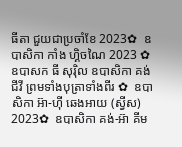ធីតា ជួយជាប្រចាំខែ 2023✿  ឧបាសិកា កាំង ហ្គិចណៃ 2023 ✿  ឧបាសក ធី សុរ៉ិល ឧបាសិកា គង់ ជីវី ព្រមទាំងបុត្រាទាំងពីរ ✿  ឧបាសិកា អ៊ា-ហុី ឆេងអាយ (ស្វីស) 2023✿  ឧបាសិកា គង់-អ៊ា គីម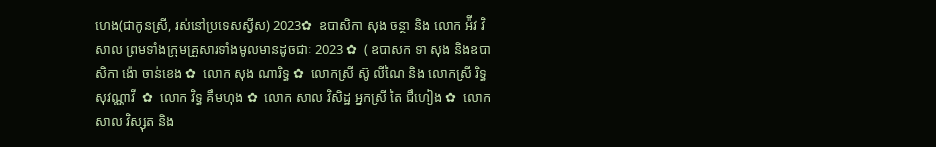ហេង(ជាកូនស្រី, រស់នៅប្រទេសស្វីស) 2023✿  ឧបាសិកា សុង ចន្ថា និង លោក អ៉ីវ វិសាល ព្រមទាំងក្រុមគ្រួសារទាំងមូលមានដូចជាៈ 2023 ✿  ( ឧបាសក ទា សុង និងឧបាសិកា ង៉ោ ចាន់ខេង ✿  លោក សុង ណារិទ្ធ ✿  លោកស្រី ស៊ូ លីណៃ និង លោកស្រី រិទ្ធ សុវណ្ណាវី  ✿  លោក វិទ្ធ គឹមហុង ✿  លោក សាល វិសិដ្ឋ អ្នកស្រី តៃ ជឹហៀង ✿  លោក សាល វិស្សុត និង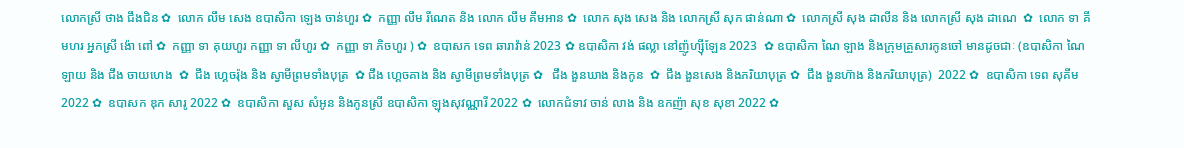លោកស្រី ថាង ជឹងជិន ✿  លោក លឹម សេង ឧបាសិកា ឡេង ចាន់ហួរ ✿  កញ្ញា លឹម រីណេត និង លោក លឹម គឹមអាន ✿  លោក សុង សេង និង លោកស្រី សុក ផាន់ណា ✿  លោកស្រី សុង ដាលីន និង លោកស្រី សុង ដាណេ  ✿  លោក ទា គីមហរ អ្នកស្រី ង៉ោ ពៅ ✿  កញ្ញា ទា គុយហួរ កញ្ញា ទា លីហួរ ✿  កញ្ញា ទា ភិចហួរ ) ✿  ឧបាសក ទេព ឆារាវ៉ាន់ 2023 ✿ ឧបាសិកា វង់ ផល្លា នៅញ៉ូហ្ស៊ីឡែន 2023  ✿ ឧបាសិកា ណៃ ឡាង និងក្រុមគ្រួសារកូនចៅ មានដូចជាៈ (ឧបាសិកា ណៃ ឡាយ និង ជឹង ចាយហេង  ✿  ជឹង ហ្គេចរ៉ុង និង ស្វាមីព្រមទាំងបុត្រ  ✿ ជឹង ហ្គេចគាង និង ស្វាមីព្រមទាំងបុត្រ ✿   ជឹង ងួនឃាង និងកូន  ✿  ជឹង ងួនសេង និងភរិយាបុត្រ ✿  ជឹង ងួនហ៊ាង និងភរិយាបុត្រ)  2022 ✿  ឧបាសិកា ទេព សុគីម 2022 ✿  ឧបាសក ឌុក សារូ 2022 ✿  ឧបាសិកា សួស សំអូន និងកូនស្រី ឧបាសិកា ឡុងសុវណ្ណារី 2022 ✿  លោកជំទាវ ចាន់ លាង និង ឧកញ៉ា សុខ សុខា 2022 ✿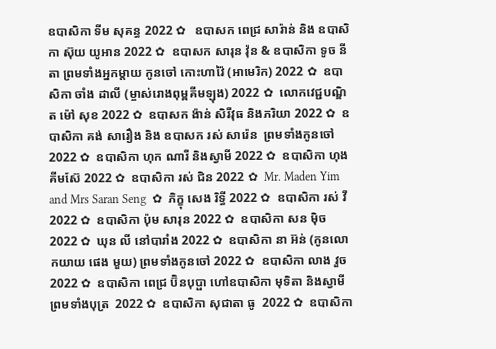ឧបាសិកា ទីម សុគន្ធ 2022 ✿   ឧបាសក ពេជ្រ សារ៉ាន់ និង ឧបាសិកា ស៊ុយ យូអាន 2022 ✿  ឧបាសក សារុន វ៉ុន & ឧបាសិកា ទូច នីតា ព្រមទាំងអ្នកម្តាយ កូនចៅ កោះហាវ៉ៃ (អាមេរិក) 2022 ✿  ឧបាសិកា ចាំង ដាលី (ម្ចាស់រោងពុម្ពគីមឡុង) 2022 ✿  លោកវេជ្ជបណ្ឌិត ម៉ៅ សុខ 2022 ✿  ឧបាសក ង៉ាន់ សិរីវុធ និងភរិយា 2022 ✿  ឧបាសិកា គង់ សារឿង និង ឧបាសក រស់ សារ៉េន  ព្រមទាំងកូនចៅ 2022 ✿  ឧបាសិកា ហុក ណារី និងស្វាមី 2022 ✿  ឧបាសិកា ហុង គីមស៊ែ 2022 ✿  ឧបាសិកា រស់ ជិន 2022 ✿  Mr. Maden Yim and Mrs Saran Seng  ✿  ភិក្ខុ សេង រិទ្ធី 2022 ✿  ឧបាសិកា រស់ វី 2022 ✿  ឧបាសិកា ប៉ុម សារុន 2022 ✿  ឧបាសិកា សន ម៉ិច 2022 ✿  ឃុន លី នៅបារាំង 2022 ✿  ឧបាសិកា នា អ៊ន់ (កូនលោកយាយ ផេង មួយ) ព្រមទាំងកូនចៅ 2022 ✿  ឧបាសិកា លាង វួច  2022 ✿  ឧបាសិកា ពេជ្រ ប៊ិនបុប្ផា ហៅឧបាសិកា មុទិតា និងស្វាមី ព្រមទាំងបុត្រ  2022 ✿  ឧបាសិកា សុជាតា ធូ  2022 ✿  ឧបាសិកា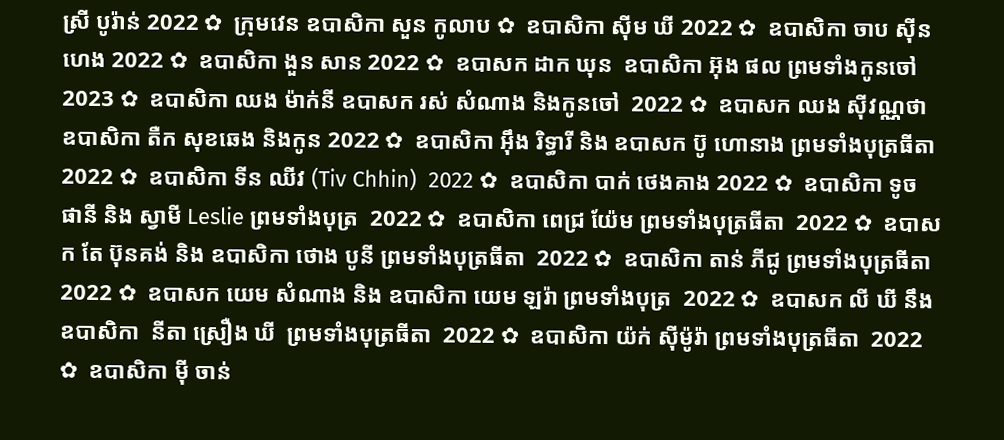ស្រី បូរ៉ាន់ 2022 ✿  ក្រុមវេន ឧបាសិកា សួន កូលាប ✿  ឧបាសិកា ស៊ីម ឃី 2022 ✿  ឧបាសិកា ចាប ស៊ីនហេង 2022 ✿  ឧបាសិកា ងួន សាន 2022 ✿  ឧបាសក ដាក ឃុន  ឧបាសិកា អ៊ុង ផល ព្រមទាំងកូនចៅ 2023 ✿  ឧបាសិកា ឈង ម៉ាក់នី ឧបាសក រស់ សំណាង និងកូនចៅ  2022 ✿  ឧបាសក ឈង សុីវណ្ណថា ឧបាសិកា តឺក សុខឆេង និងកូន 2022 ✿  ឧបាសិកា អុឹង រិទ្ធារី និង ឧបាសក ប៊ូ ហោនាង ព្រមទាំងបុត្រធីតា  2022 ✿  ឧបាសិកា ទីន ឈីវ (Tiv Chhin)  2022 ✿  ឧបាសិកា បាក់ ថេងគាង 2022 ✿  ឧបាសិកា ទូច ផានី និង ស្វាមី Leslie ព្រមទាំងបុត្រ  2022 ✿  ឧបាសិកា ពេជ្រ យ៉ែម ព្រមទាំងបុត្រធីតា  2022 ✿  ឧបាសក តែ ប៊ុនគង់ និង ឧបាសិកា ថោង បូនី ព្រមទាំងបុត្រធីតា  2022 ✿  ឧបាសិកា តាន់ ភីជូ ព្រមទាំងបុត្រធីតា  2022 ✿  ឧបាសក យេម សំណាង និង ឧបាសិកា យេម ឡរ៉ា ព្រមទាំងបុត្រ  2022 ✿  ឧបាសក លី ឃី នឹង ឧបាសិកា  នីតា ស្រឿង ឃី  ព្រមទាំងបុត្រធីតា  2022 ✿  ឧបាសិកា យ៉ក់ សុីម៉ូរ៉ា ព្រមទាំងបុត្រធីតា  2022 ✿  ឧបាសិកា មុី ចាន់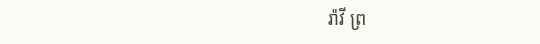រ៉ាវី ព្រ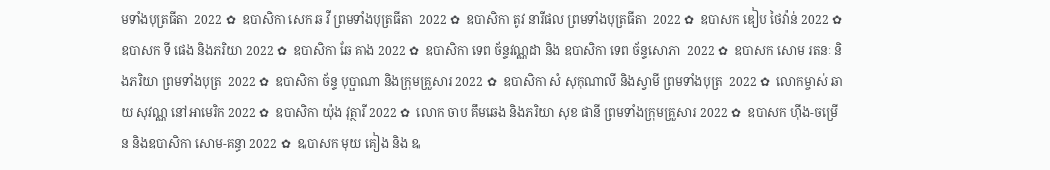មទាំងបុត្រធីតា  2022 ✿  ឧបាសិកា សេក ឆ វី ព្រមទាំងបុត្រធីតា  2022 ✿  ឧបាសិកា តូវ នារីផល ព្រមទាំងបុត្រធីតា  2022 ✿  ឧបាសក ឌៀប ថៃវ៉ាន់ 2022 ✿  ឧបាសក ទី ផេង និងភរិយា 2022 ✿  ឧបាសិកា ឆែ គាង 2022 ✿  ឧបាសិកា ទេព ច័ន្ទវណ្ណដា និង ឧបាសិកា ទេព ច័ន្ទសោភា  2022 ✿  ឧបាសក សោម រតនៈ និងភរិយា ព្រមទាំងបុត្រ  2022 ✿  ឧបាសិកា ច័ន្ទ បុប្ផាណា និងក្រុមគ្រួសារ 2022 ✿  ឧបាសិកា សំ សុកុណាលី និងស្វាមី ព្រមទាំងបុត្រ  2022 ✿  លោកម្ចាស់ ឆាយ សុវណ្ណ នៅអាមេរិក 2022 ✿  ឧបាសិកា យ៉ុង វុត្ថារី 2022 ✿  លោក ចាប គឹមឆេង និងភរិយា សុខ ផានី ព្រមទាំងក្រុមគ្រួសារ 2022 ✿  ឧបាសក ហ៊ីង-ចម្រើន និងឧបាសិកា សោម-គន្ធា 2022 ✿  ឩបាសក មុយ គៀង និង ឩ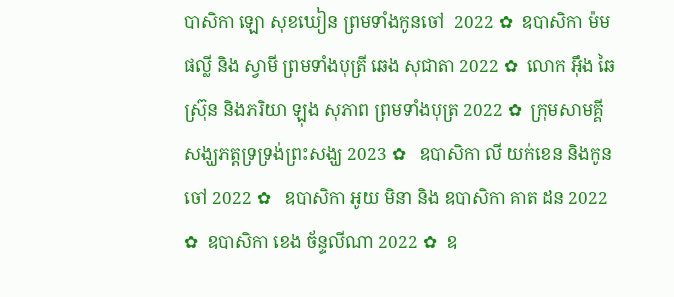បាសិកា ឡោ សុខឃៀន ព្រមទាំងកូនចៅ  2022 ✿  ឧបាសិកា ម៉ម ផល្លី និង ស្វាមី ព្រមទាំងបុត្រី ឆេង សុជាតា 2022 ✿  លោក អ៊ឹង ឆៃស្រ៊ុន និងភរិយា ឡុង សុភាព ព្រមទាំងបុត្រ 2022 ✿  ក្រុមសាមគ្គីសង្ឃភត្តទ្រទ្រង់ព្រះសង្ឃ 2023 ✿   ឧបាសិកា លី យក់ខេន និងកូនចៅ 2022 ✿   ឧបាសិកា អូយ មិនា និង ឧបាសិកា គាត ដន 2022 ✿  ឧបាសិកា ខេង ច័ន្ទលីណា 2022 ✿  ឧ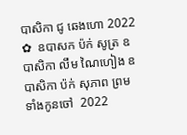បាសិកា ជូ ឆេងហោ 2022 ✿  ឧបាសក ប៉ក់ សូត្រ ឧបាសិកា លឹម ណៃហៀង ឧបាសិកា ប៉ក់ សុភាព ព្រមទាំងកូនចៅ  2022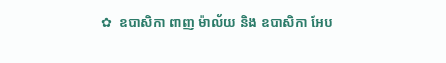✿  ឧបាសិកា ពាញ ម៉ាល័យ និង ឧបាសិកា អែប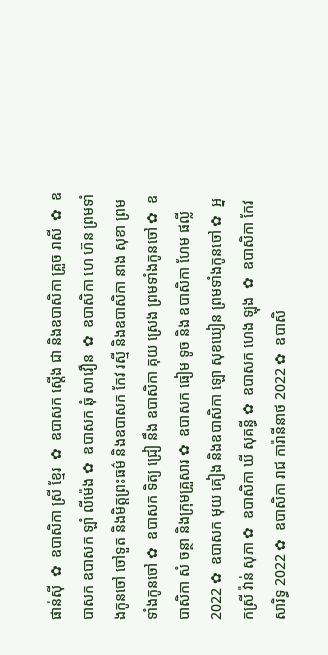ផាន់ស៊ី  ✿  ឧបាសិកា ស្រី ខ្មែរ  ✿  ឧបាសក ស្តើង ជា និងឧបាសិកា គ្រួច រាសី  ✿  ឧបាសក ឧបាសក ឡាំ លីម៉េង ✿  ឧបាសក ឆុំ សាវឿន  ✿  ឧបាសិកា ហេ ហ៊ន ព្រមទាំងកូនចៅ ចៅទួត និងមិត្តព្រះធម៌ និងឧបាសក កែវ រស្មី និងឧបាសិកា នាង សុខា ព្រមទាំងកូនចៅ ✿  ឧបាសក ទិត្យ ជ្រៀ នឹង ឧបាសិកា គុយ ស្រេង ព្រមទាំងកូនចៅ ✿  ឧបាសិកា សំ ចន្ថា និងក្រុមគ្រួសារ ✿  ឧបាសក ធៀម ទូច និង ឧបាសិកា ហែម ផល្លី 2022 ✿  ឧបាសក មុយ គៀង និងឧបាសិកា ឡោ សុខឃៀន ព្រមទាំងកូនចៅ ✿  អ្នកស្រី វ៉ាន់ សុភា ✿  ឧបាសិកា ឃី សុគន្ធី ✿  ឧបាសក ហេង ឡុង  ✿  ឧបាសិកា កែវ សារិទ្ធ 2022 ✿  ឧបាសិកា រាជ ការ៉ានីនាថ 2022 ✿  ឧបាសិ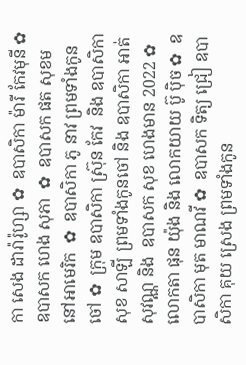កា សេង ដារ៉ារ៉ូហ្សា ✿  ឧបាសិកា ម៉ារី កែវមុនី ✿  ឧបាសក ហេង សុភា  ✿  ឧបាសក ផត សុខម នៅអាមេរិក  ✿  ឧបាសិកា ភូ នាវ ព្រមទាំងកូនចៅ ✿  ក្រុម ឧបាសិកា ស្រ៊ុន កែវ  និង ឧបាសិកា សុខ សាឡី ព្រមទាំងកូនចៅ និង ឧបាសិកា អាត់ សុវណ្ណ និង  ឧបាសក សុខ ហេងមាន 2022 ✿  លោកតា ផុន យ៉ុង និង លោកយាយ ប៊ូ ប៉ិច ✿  ឧបាសិកា មុត មាណវី ✿  ឧបាសក ទិត្យ ជ្រៀ ឧបាសិកា គុយ ស្រេង ព្រមទាំងកូន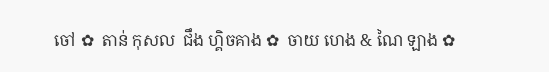ចៅ ✿  តាន់ កុសល  ជឹង ហ្គិចគាង ✿  ចាយ ហេង & ណៃ ឡាង ✿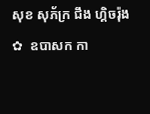សុខ សុភ័ក្រ ជឹង ហ្គិចរ៉ុង ✿  ឧបាសក កា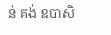ន់ គង់ ឧបាសិ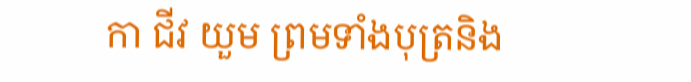កា ជីវ យួម ព្រមទាំងបុត្រនិង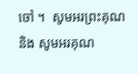ចៅ ។  សូមអរព្រះគុណ និង សូមអរគុណ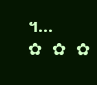។...       ✿  ✿  ✿